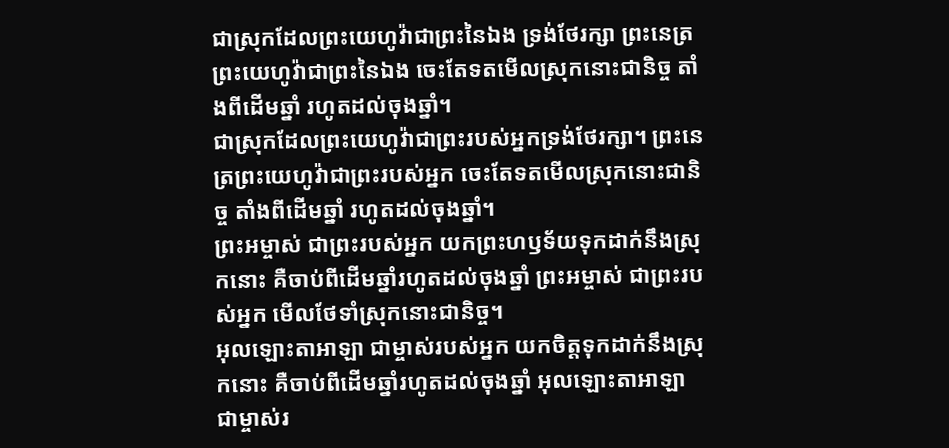ជាស្រុកដែលព្រះយេហូវ៉ាជាព្រះនៃឯង ទ្រង់ថែរក្សា ព្រះនេត្រព្រះយេហូវ៉ាជាព្រះនៃឯង ចេះតែទតមើលស្រុកនោះជានិច្ច តាំងពីដើមឆ្នាំ រហូតដល់ចុងឆ្នាំ។
ជាស្រុកដែលព្រះយេហូវ៉ាជាព្រះរបស់អ្នកទ្រង់ថែរក្សា។ ព្រះនេត្រព្រះយេហូវ៉ាជាព្រះរបស់អ្នក ចេះតែទតមើលស្រុកនោះជានិច្ច តាំងពីដើមឆ្នាំ រហូតដល់ចុងឆ្នាំ។
ព្រះអម្ចាស់ ជាព្រះរបស់អ្នក យកព្រះហឫទ័យទុកដាក់នឹងស្រុកនោះ គឺចាប់ពីដើមឆ្នាំរហូតដល់ចុងឆ្នាំ ព្រះអម្ចាស់ ជាព្រះរបស់អ្នក មើលថែទាំស្រុកនោះជានិច្ច។
អុលឡោះតាអាឡា ជាម្ចាស់របស់អ្នក យកចិត្តទុកដាក់នឹងស្រុកនោះ គឺចាប់ពីដើមឆ្នាំរហូតដល់ចុងឆ្នាំ អុលឡោះតាអាឡា ជាម្ចាស់រ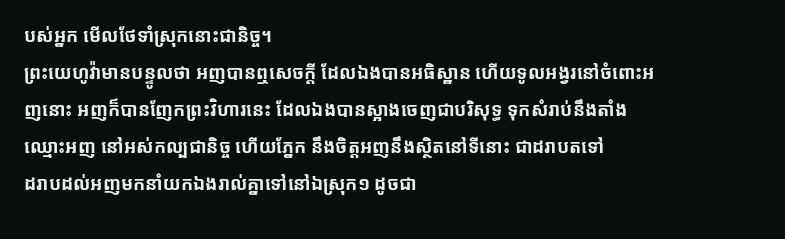បស់អ្នក មើលថែទាំស្រុកនោះជានិច្ច។
ព្រះយេហូវ៉ាមានបន្ទូលថា អញបានឮសេចក្ដី ដែលឯងបានអធិស្ឋាន ហើយទូលអង្វរនៅចំពោះអញនោះ អញក៏បានញែកព្រះវិហារនេះ ដែលឯងបានស្អាងចេញជាបរិសុទ្ធ ទុកសំរាប់នឹងតាំងឈ្មោះអញ នៅអស់កល្បជានិច្ច ហើយភ្នែក នឹងចិត្តអញនឹងស្ថិតនៅទីនោះ ជាដរាបតទៅ
ដរាបដល់អញមកនាំយកឯងរាល់គ្នាទៅនៅឯស្រុក១ ដូចជា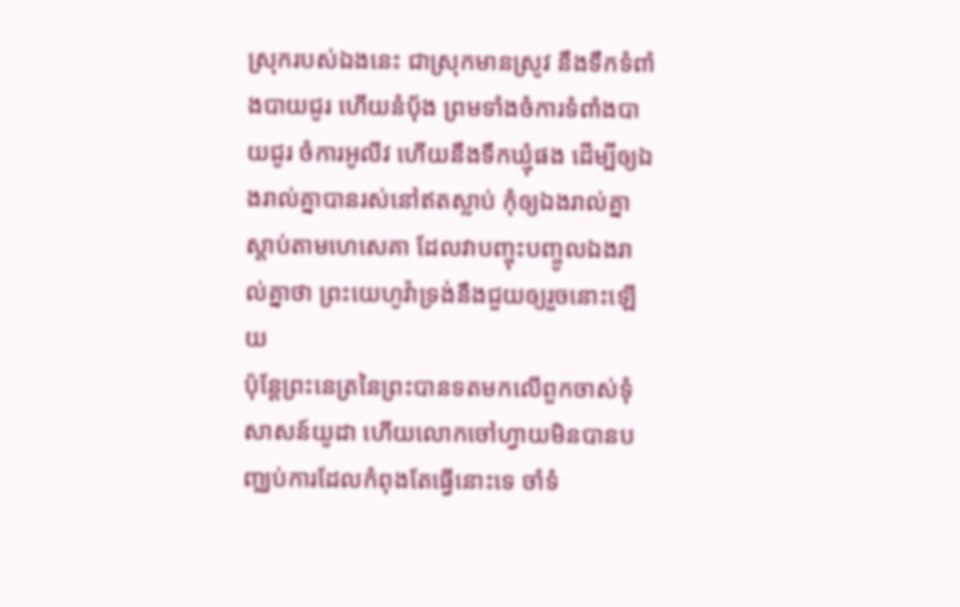ស្រុករបស់ឯងនេះ ជាស្រុកមានស្រូវ នឹងទឹកទំពាំងបាយជូរ ហើយនំបុ័ង ព្រមទាំងចំការទំពាំងបាយជូរ ចំការអូលីវ ហើយនឹងទឹកឃ្មុំផង ដើម្បីឲ្យឯងរាល់គ្នាបានរស់នៅឥតស្លាប់ កុំឲ្យឯងរាល់គ្នាស្តាប់តាមហេសេគា ដែលវាបញ្ចុះបញ្ចូលឯងរាល់គ្នាថា ព្រះយេហូវ៉ាទ្រង់នឹងជួយឲ្យរួចនោះឡើយ
ប៉ុន្តែព្រះនេត្រនៃព្រះបានទតមកលើពួកចាស់ទុំសាសន៍យូដា ហើយលោកចៅហ្វាយមិនបានបញ្ឈប់ការដែលកំពុងតែធ្វើនោះទេ ចាំទំ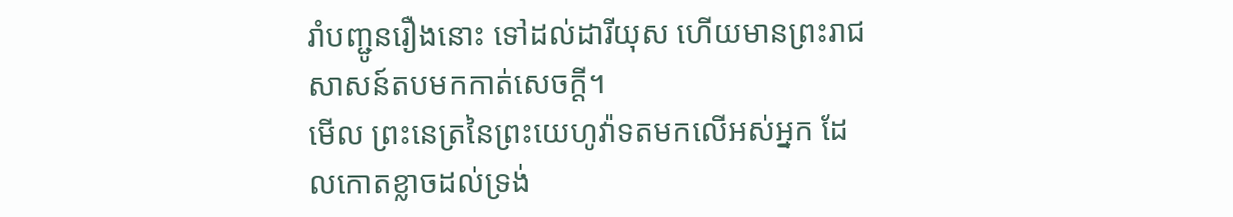រាំបញ្ជូនរឿងនោះ ទៅដល់ដារីយុស ហើយមានព្រះរាជសាសន៍តបមកកាត់សេចក្ដី។
មើល ព្រះនេត្រនៃព្រះយេហូវ៉ាទតមកលើអស់អ្នក ដែលកោតខ្លាចដល់ទ្រង់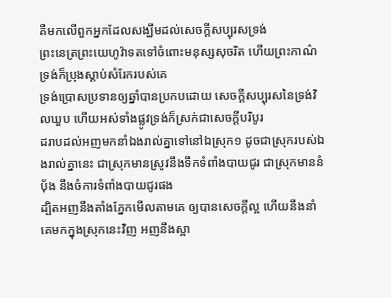គឺមកលើពួកអ្នកដែលសង្ឃឹមដល់សេចក្ដីសប្បុរសទ្រង់
ព្រះនេត្រព្រះយេហូវ៉ាទតទៅចំពោះមនុស្សសុចរិត ហើយព្រះកាណ៌ទ្រង់ក៏ប្រុងស្តាប់សំរែករបស់គេ
ទ្រង់ប្រោសប្រទានឲ្យឆ្នាំបានប្រកបដោយ សេចក្ដីសប្បុរសនៃទ្រង់វិលឃួប ហើយអស់ទាំងផ្លូវទ្រង់ក៏ស្រក់ជាសេចក្ដីបរិបូរ
ដរាបដល់អញមកនាំឯងរាល់គ្នាទៅនៅឯស្រុក១ ដូចជាស្រុករបស់ឯងរាល់គ្នានេះ ជាស្រុកមានស្រូវនឹងទឹកទំពាំងបាយជូរ ជាស្រុកមាននំបុ័ង នឹងចំការទំពាំងបាយជូរផង
ដ្បិតអញនឹងតាំងភ្នែកមើលតាមគេ ឲ្យបានសេចក្ដីល្អ ហើយនឹងនាំគេមកក្នុងស្រុកនេះវិញ អញនឹងស្អា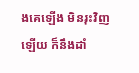ងគេឡើង មិនរុះវិញឡើយ ក៏នឹងដាំ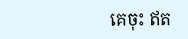គេចុះ ឥត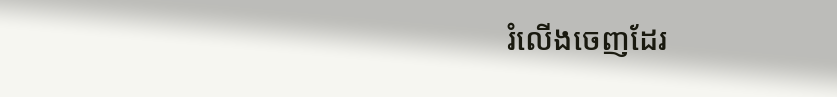រំលើងចេញដែរ